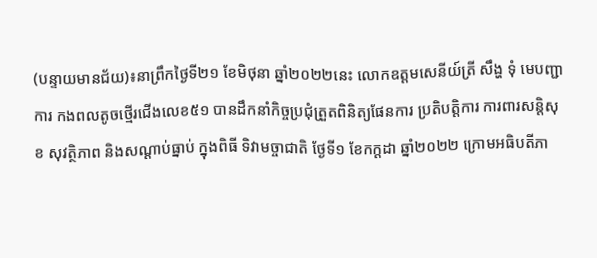(បន្ទាយមានជ័យ)៖នាព្រឹកថ្ងៃទី២១ ខែមិថុនា ឆ្នាំ២០២២នេះ លោកឧត្តមសេនីយ៍ត្រី សឹង្ហ ទុំ មេបញ្ជាការ កងពលតូចថ្មើរជើងលេខ៥១ បានដឹកនាំកិច្ចប្រជុំត្រួតពិនិត្យផែនការ ប្រតិបត្តិការ ការពារសន្ដិសុខ សុវត្ថិភាព និងសណ្ដាប់ធ្នាប់ ក្នុងពិធី ទិវាមច្ចាជាតិ ថ្ងែទី១ ខែកក្តដា ឆ្នាំ២០២២ ក្រោមអធិបតីភា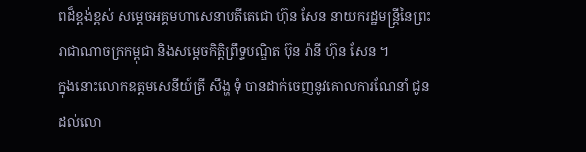ពដ៏ខ្ពង់ខ្ពស់ សម្តេចអគ្គមហាសេនាបតីតេជោ ហ៊ុន សែន នាយករដ្ឋមន្ត្រីនៃព្រះរាជាណាចក្រកម្ពុជា និងសម្តេចកិត្តិព្រឹទ្ទបណ្ឌិត ប៊ុន រ៉ានី ហ៊ុន សែន ។
ក្នុងនោះលោកឧត្តមសេនីយ៍ត្រី សឹង្ហ ទុំ បានដាក់ចេញនូវគោលការណែនាំ ជូនដល់លោ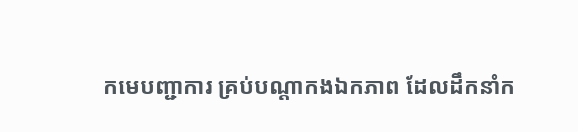កមេបញ្ជាការ គ្រប់បណ្តាកងឯកភាព ដែលដឹកនាំក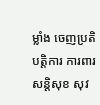ម្លាំង ចេញប្រតិបត្តិការ ការពារសន្តិសុខ សុវ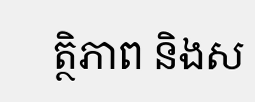ត្ថិភាព និងស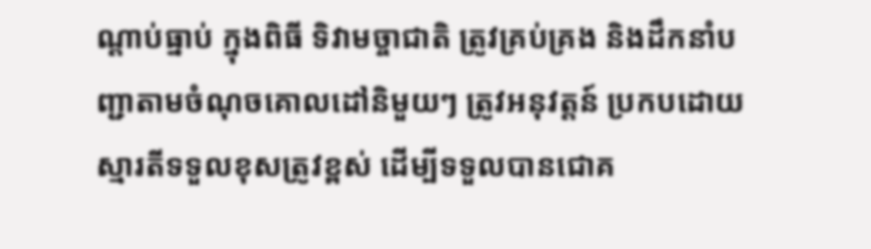ណ្ដាប់ធ្នាប់ ក្នុងពិធី ទិវាមច្ចាជាតិ ត្រូវគ្រប់គ្រង និងដឹកនាំបញ្ជាតាមចំណុចគោលដៅនិមួយៗ ត្រូវអនុវត្តន៍ ប្រកបដោយស្មារតីទទួលខុសត្រូវខ្ពស់ ដើម្បីទទួលបានជោគ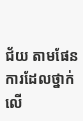ជ័យ តាមផែនការដែលថ្នាក់លើ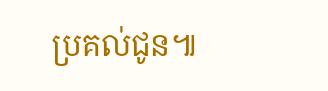ប្រគល់ជូន៕